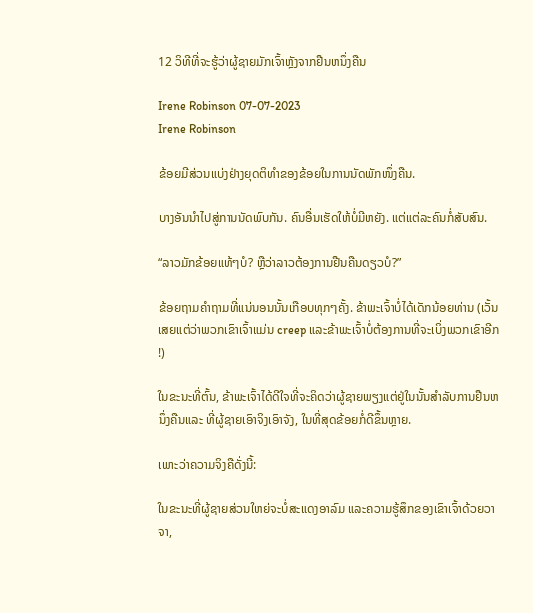12 ວິທີທີ່ຈະຮູ້ວ່າຜູ້ຊາຍມັກເຈົ້າຫຼັງຈາກຢືນຫນຶ່ງຄືນ

Irene Robinson 07-07-2023
Irene Robinson

ຂ້ອຍມີສ່ວນແບ່ງຢ່າງຍຸດຕິທຳຂອງຂ້ອຍໃນການນັດພັກໜຶ່ງຄືນ.

ບາງອັນນຳໄປສູ່ການນັດພົບກັນ. ຄົນອື່ນເຮັດໃຫ້ບໍ່ມີຫຍັງ. ແຕ່ແຕ່ລະຄົນກໍ່ສັບສົນ.

“ລາວມັກຂ້ອຍແທ້ໆບໍ? ຫຼືວ່າລາວຕ້ອງການຢືນຄືນດຽວບໍ?”

ຂ້ອຍຖາມຄໍາຖາມທີ່ແນ່ນອນນັ້ນເກືອບທຸກໆຄັ້ງ. ຂ້າພະເຈົ້າບໍ່ໄດ້ເດັກນ້ອຍທ່ານ (ເວັ້ນເສຍແຕ່ວ່າພວກເຂົາເຈົ້າແມ່ນ creep ແລະຂ້າພະເຈົ້າບໍ່ຕ້ອງການທີ່ຈະເບິ່ງພວກເຂົາອີກ!)

ໃນຂະນະທີ່ຕົ້ນ, ຂ້າພະເຈົ້າໄດ້ດີໃຈທີ່ຈະຄິດວ່າຜູ້ຊາຍພຽງແຕ່ຢູ່ໃນນັ້ນສໍາລັບການຢືນຫນຶ່ງຄືນແລະ ທີ່ຜູ້ຊາຍເອົາຈິງເອົາຈັງ, ໃນທີ່ສຸດຂ້ອຍກໍ່ດີຂຶ້ນຫຼາຍ.

ເພາະວ່າຄວາມຈິງຄືດັ່ງນີ້:

ໃນຂະນະທີ່ຜູ້ຊາຍສ່ວນໃຫຍ່ຈະບໍ່ສະແດງອາລົມ ແລະຄວາມຮູ້ສຶກຂອງເຂົາເຈົ້າດ້ວຍວາຈາ,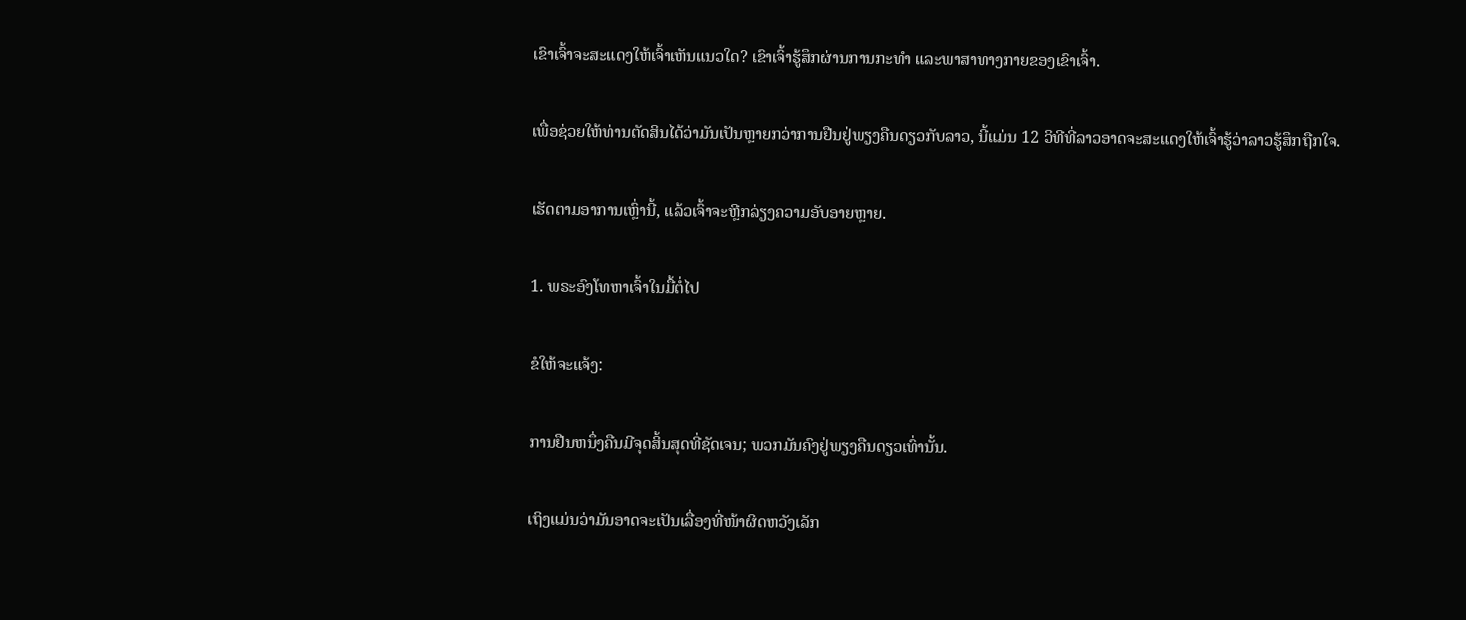ເຂົາເຈົ້າຈະສະແດງໃຫ້ເຈົ້າເຫັນແນວໃດ? ເຂົາເຈົ້າຮູ້ສຶກຜ່ານການກະທໍາ ແລະພາສາທາງກາຍຂອງເຂົາເຈົ້າ.

ເພື່ອຊ່ວຍໃຫ້ທ່ານຕັດສິນໄດ້ວ່າມັນເປັນຫຼາຍກວ່າການຢືນຢູ່ພຽງຄືນດຽວກັບລາວ, ນີ້ແມ່ນ 12 ວິທີທີ່ລາວອາດຈະສະແດງໃຫ້ເຈົ້າຮູ້ວ່າລາວຮູ້ສຶກຖືກໃຈ.

ເຮັດຕາມອາການເຫຼົ່ານີ້, ແລ້ວເຈົ້າຈະຫຼີກລ່ຽງຄວາມອັບອາຍຫຼາຍ.

1. ພຣະອົງໂທຫາເຈົ້າໃນມື້ຕໍ່ໄປ

ຂໍໃຫ້ຈະແຈ້ງ:

ການຢືນຫນຶ່ງຄືນມີຈຸດສິ້ນສຸດທີ່ຊັດເຈນ; ພວກມັນຄົງຢູ່ພຽງຄືນດຽວເທົ່ານັ້ນ.

ເຖິງແມ່ນວ່າມັນອາດຈະເປັນເລື່ອງທີ່ໜ້າຜິດຫວັງເລັກ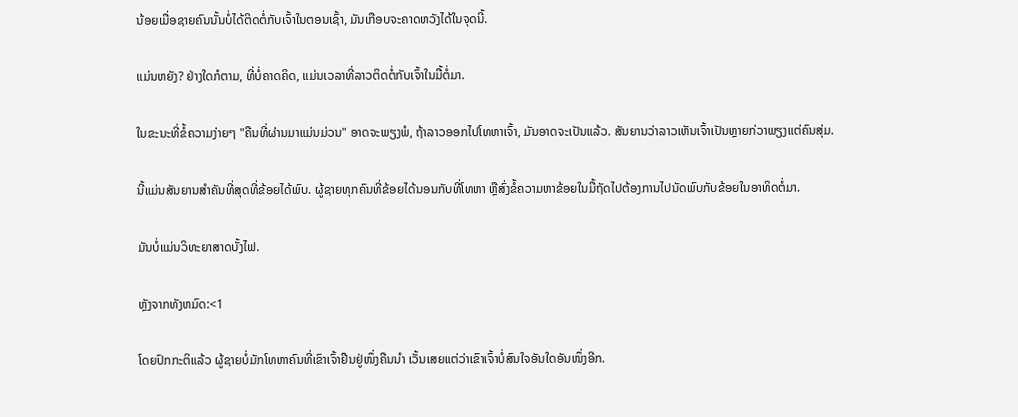ນ້ອຍເມື່ອຊາຍຄົນນັ້ນບໍ່ໄດ້ຕິດຕໍ່ກັບເຈົ້າໃນຕອນເຊົ້າ, ມັນເກືອບຈະຄາດຫວັງໄດ້ໃນຈຸດນີ້.

ແມ່ນຫຍັງ? ຢ່າງໃດກໍຕາມ, ທີ່ບໍ່ຄາດຄິດ, ແມ່ນເວລາທີ່ລາວຕິດຕໍ່ກັບເຈົ້າໃນມື້ຕໍ່ມາ.

ໃນຂະນະທີ່ຂໍ້ຄວາມງ່າຍໆ "ຄືນທີ່ຜ່ານມາແມ່ນມ່ວນ" ອາດຈະພຽງພໍ, ຖ້າລາວອອກໄປໂທຫາເຈົ້າ, ມັນອາດຈະເປັນແລ້ວ. ສັນຍານວ່າລາວເຫັນເຈົ້າເປັນຫຼາຍກ່ວາພຽງແຕ່ຄົນສຸ່ມ.

ນີ້ແມ່ນສັນຍານສຳຄັນທີ່ສຸດທີ່ຂ້ອຍໄດ້ພົບ. ຜູ້ຊາຍທຸກຄົນທີ່ຂ້ອຍໄດ້ນອນກັບທີ່ໂທຫາ ຫຼືສົ່ງຂໍ້ຄວາມຫາຂ້ອຍໃນມື້ຖັດໄປຕ້ອງການໄປນັດພົບກັບຂ້ອຍໃນອາທິດຕໍ່ມາ.

ມັນບໍ່ແມ່ນວິທະຍາສາດບັ້ງໄຟ.

ຫຼັງຈາກທັງຫມົດ:<1

ໂດຍປົກກະຕິແລ້ວ ຜູ້ຊາຍບໍ່ມັກໂທຫາຄົນທີ່ເຂົາເຈົ້າຢືນຢູ່ໜຶ່ງຄືນນຳ ເວັ້ນເສຍແຕ່ວ່າເຂົາເຈົ້າບໍ່ສົນໃຈອັນໃດອັນໜຶ່ງອີກ.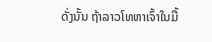ດັ່ງນັ້ນ ຖ້າລາວໂທຫາເຈົ້າໃນມື້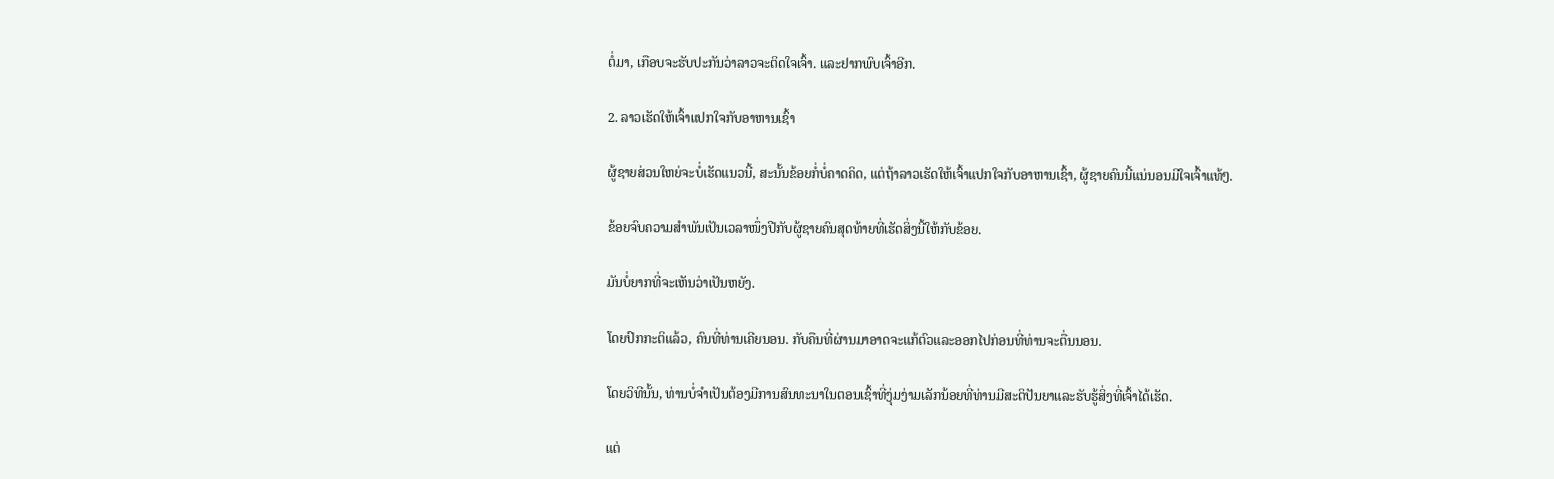ຕໍ່ມາ, ເກືອບຈະຮັບປະກັນວ່າລາວຈະຕິດໃຈເຈົ້າ. ແລະຢາກພົບເຈົ້າອີກ.

2. ລາວເຮັດໃຫ້ເຈົ້າແປກໃຈກັບອາຫານເຊົ້າ

ຜູ້ຊາຍສ່ວນໃຫຍ່ຈະບໍ່ເຮັດແນວນີ້, ສະນັ້ນຂ້ອຍກໍ່ບໍ່ຄາດຄິດ, ແຕ່ຖ້າລາວເຮັດໃຫ້ເຈົ້າແປກໃຈກັບອາຫານເຊົ້າ, ຜູ້ຊາຍຄົນນີ້ແນ່ນອນມີໃຈເຈົ້າແທ້ໆ.

ຂ້ອຍຈົບຄວາມສຳພັນເປັນເວລາໜຶ່ງປີກັບຜູ້ຊາຍຄົນສຸດທ້າຍທີ່ເຮັດສິ່ງນີ້ໃຫ້ກັບຂ້ອຍ.

ມັນບໍ່ຍາກທີ່ຈະເຫັນວ່າເປັນຫຍັງ.

ໂດຍປົກກະຕິແລ້ວ, ຄົນທີ່ທ່ານເຄີຍນອນ. ກັບຄືນທີ່ຜ່ານມາອາດຈະແກ້ຕົວແລະອອກໄປກ່ອນທີ່ທ່ານຈະຕື່ນນອນ.

ໂດຍວິທີນັ້ນ, ທ່ານບໍ່ຈໍາເປັນຕ້ອງມີການສົນທະນາໃນຕອນເຊົ້າທີ່ງຸ່ມງ່າມເລັກນ້ອຍທີ່ທ່ານມີສະຕິປັນຍາແລະຮັບຮູ້ສິ່ງທີ່ເຈົ້າໄດ້ເຮັດ.

ແຕ່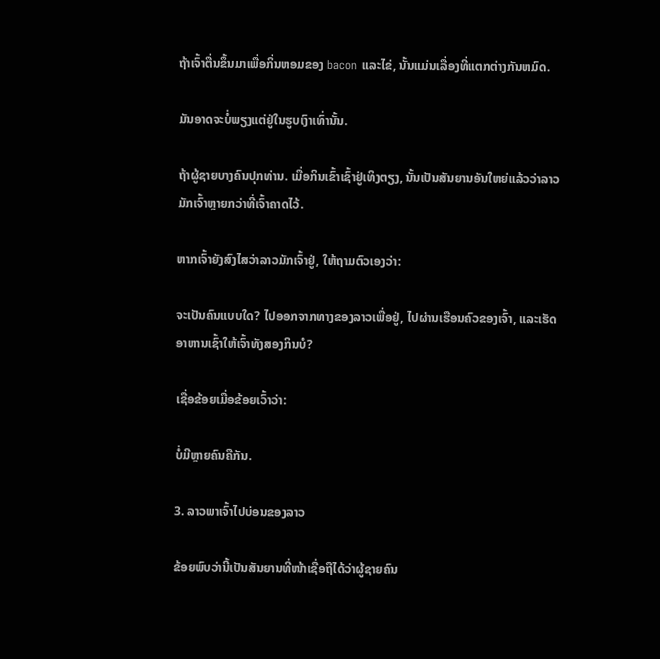ຖ້າເຈົ້າຕື່ນຂຶ້ນມາເພື່ອກິ່ນຫອມຂອງ bacon ແລະໄຂ່, ນັ້ນແມ່ນເລື່ອງທີ່ແຕກຕ່າງກັນຫມົດ.

ມັນອາດຈະບໍ່ພຽງແຕ່ຢູ່ໃນຮູບເງົາເທົ່ານັ້ນ.

ຖ້າຜູ້ຊາຍບາງຄົນປຸກທ່ານ. ເມື່ອກິນເຂົ້າເຊົ້າຢູ່ເທິງຕຽງ, ນັ້ນເປັນສັນຍານອັນໃຫຍ່ແລ້ວວ່າລາວມັກເຈົ້າຫຼາຍກວ່າທີ່ເຈົ້າຄາດໄວ້.

ຫາກເຈົ້າຍັງສົງໄສວ່າລາວມັກເຈົ້າຢູ່, ໃຫ້ຖາມຕົວເອງວ່າ:

ຈະເປັນຄົນແບບໃດ? ໄປອອກຈາກທາງຂອງລາວເພື່ອຢູ່, ໄປຜ່ານເຮືອນຄົວຂອງເຈົ້າ, ແລະເຮັດອາຫານເຊົ້າໃຫ້ເຈົ້າທັງສອງກິນບໍ?

ເຊື່ອຂ້ອຍເມື່ອຂ້ອຍເວົ້າວ່າ:

ບໍ່ມີຫຼາຍຄົນຄືກັນ.

3. ລາວພາເຈົ້າໄປບ່ອນຂອງລາວ

ຂ້ອຍພົບວ່ານີ້ເປັນສັນຍານທີ່ໜ້າເຊື່ອຖືໄດ້ວ່າຜູ້ຊາຍຄົນ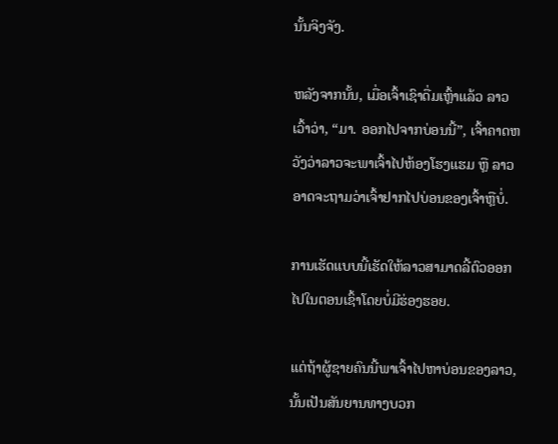ນັ້ນຈິງຈັງ.

ຫລັງຈາກນັ້ນ, ເມື່ອເຈົ້າເຊົາດື່ມເຫຼົ້າແລ້ວ ລາວເວົ້າວ່າ, “ມາ. ອອກໄປຈາກບ່ອນນີ້”, ເຈົ້າຄາດຫວັງວ່າລາວຈະພາເຈົ້າໄປຫ້ອງໂຮງແຮມ ຫຼື ລາວອາດຈະຖາມວ່າເຈົ້າຢາກໄປບ່ອນຂອງເຈົ້າຫຼືບໍ່.

ການເຮັດແບບນີ້ເຮັດໃຫ້ລາວສາມາດລີ້ຕົວອອກໄປໃນຕອນເຊົ້າໂດຍບໍ່ມີຮ່ອງຮອຍ.

ແຕ່ຖ້າຜູ້ຊາຍຄົນນີ້ພາເຈົ້າໄປຫາບ່ອນຂອງລາວ, ນັ້ນເປັນສັນຍານທາງບວກ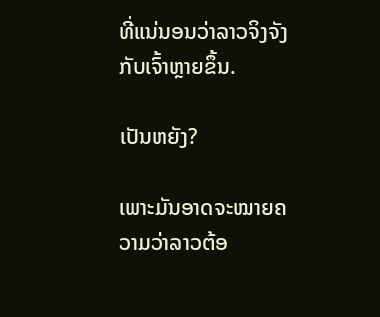ທີ່ແນ່ນອນວ່າລາວຈິງຈັງກັບເຈົ້າຫຼາຍຂຶ້ນ.

ເປັນຫຍັງ?

ເພາະມັນອາດຈະໝາຍຄວາມວ່າລາວຕ້ອ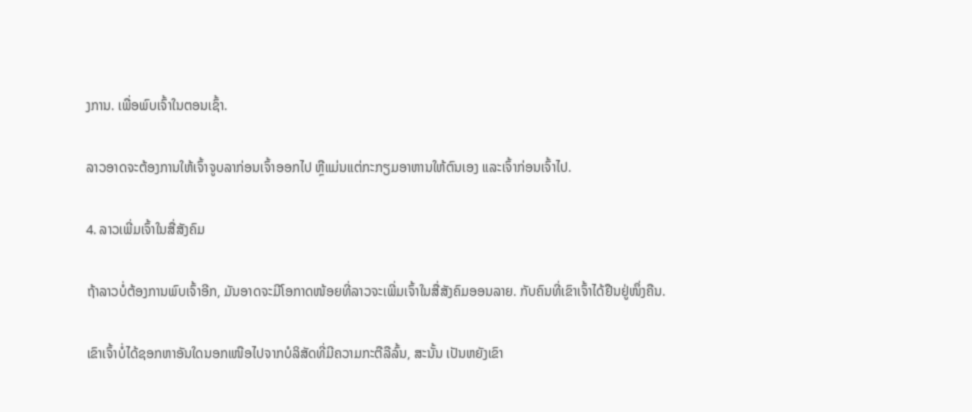ງການ. ເພື່ອພົບເຈົ້າໃນຕອນເຊົ້າ.

ລາວອາດຈະຕ້ອງການໃຫ້ເຈົ້າຈູບລາກ່ອນເຈົ້າອອກໄປ ຫຼືແມ່ນແຕ່ກະກຽມອາຫານໃຫ້ຕົນເອງ ແລະເຈົ້າກ່ອນເຈົ້າໄປ.

4. ລາວເພີ່ມເຈົ້າໃນສື່ສັງຄົມ

ຖ້າລາວບໍ່ຕ້ອງການພົບເຈົ້າອີກ, ມັນອາດຈະມີໂອກາດໜ້ອຍທີ່ລາວຈະເພີ່ມເຈົ້າໃນສື່ສັງຄົມອອນລາຍ. ກັບຄົນທີ່ເຂົາເຈົ້າໄດ້ຢືນຢູ່ໜຶ່ງຄືນ.

ເຂົາເຈົ້າບໍ່ໄດ້ຊອກຫາອັນໃດນອກເໜືອໄປຈາກບໍລິສັດທີ່ມີຄວາມກະຕືລືລົ້ນ, ສະນັ້ນ ເປັນຫຍັງເຂົາ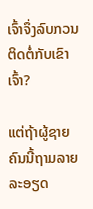ເຈົ້າຈຶ່ງລົບກວນຕິດຕໍ່ກັບເຂົາເຈົ້າ?

ແຕ່ຖ້າຜູ້ຊາຍຄົນນີ້ຖາມລາຍລະອຽດ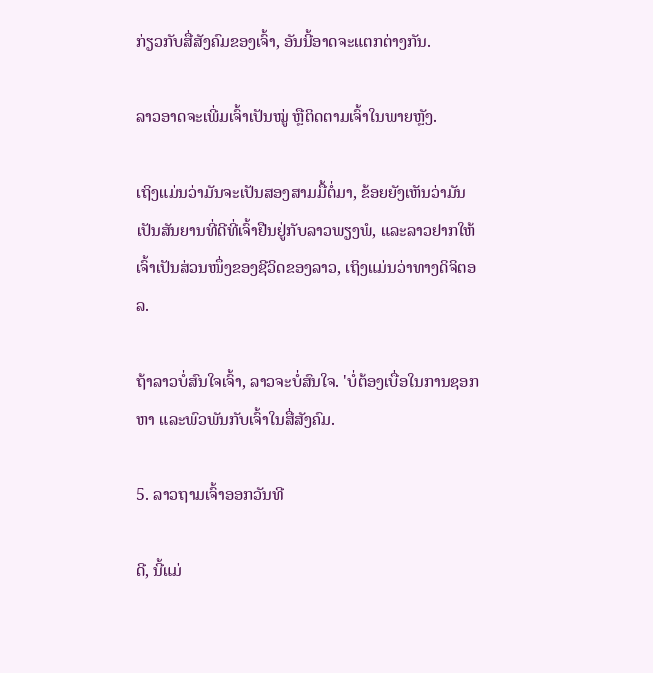ກ່ຽວກັບສື່ສັງຄົມຂອງເຈົ້າ, ອັນນີ້ອາດຈະແຕກຕ່າງກັນ.

ລາວອາດຈະເພີ່ມເຈົ້າເປັນໝູ່ ຫຼືຕິດຕາມເຈົ້າໃນພາຍຫຼັງ.

ເຖິງແມ່ນວ່າມັນຈະເປັນສອງສາມມື້ຕໍ່ມາ, ຂ້ອຍຍັງເຫັນວ່າມັນເປັນສັນຍານທີ່ດີທີ່ເຈົ້າຢືນຢູ່ກັບລາວພຽງພໍ, ແລະລາວຢາກໃຫ້ເຈົ້າເປັນສ່ວນໜຶ່ງຂອງຊີວິດຂອງລາວ, ເຖິງແມ່ນວ່າທາງດິຈິຕອລ.

ຖ້າລາວບໍ່ສົນໃຈເຈົ້າ, ລາວຈະບໍ່ສົນໃຈ. 'ບໍ່ຕ້ອງເບື່ອໃນການຊອກຫາ ແລະພົວພັນກັບເຈົ້າໃນສື່ສັງຄົມ.

5. ລາວຖາມເຈົ້າອອກວັນທີ

ດີ, ນີ້ແມ່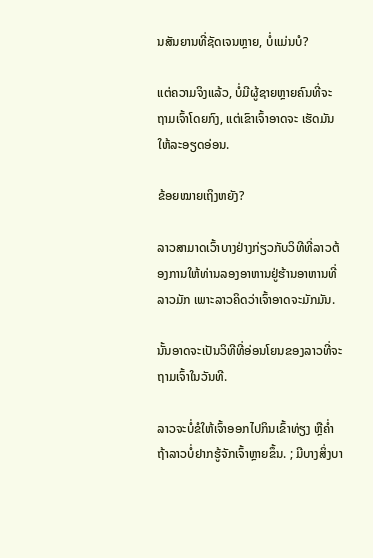ນສັນຍານທີ່ຊັດເຈນຫຼາຍ, ບໍ່ແມ່ນບໍ?

ແຕ່ຄວາມຈິງແລ້ວ, ບໍ່ມີຜູ້ຊາຍຫຼາຍຄົນທີ່ຈະຖາມເຈົ້າໂດຍກົງ, ແຕ່ເຂົາເຈົ້າອາດຈະ ເຮັດມັນໃຫ້ລະອຽດອ່ອນ.

ຂ້ອຍໝາຍເຖິງຫຍັງ?

ລາວສາມາດເວົ້າບາງຢ່າງກ່ຽວກັບວິທີທີ່ລາວຕ້ອງການໃຫ້ທ່ານລອງອາຫານຢູ່ຮ້ານອາຫານທີ່ລາວມັກ ເພາະລາວຄິດວ່າເຈົ້າອາດຈະມັກມັນ.

ນັ້ນອາດຈະເປັນວິທີທີ່ອ່ອນໂຍນຂອງລາວທີ່ຈະຖາມເຈົ້າໃນວັນທີ.

ລາວຈະບໍ່ຂໍໃຫ້ເຈົ້າອອກໄປກິນເຂົ້າທ່ຽງ ຫຼືຄ່ຳ ຖ້າລາວບໍ່ຢາກຮູ້ຈັກເຈົ້າຫຼາຍຂຶ້ນ. ; ມີບາງສິ່ງບາ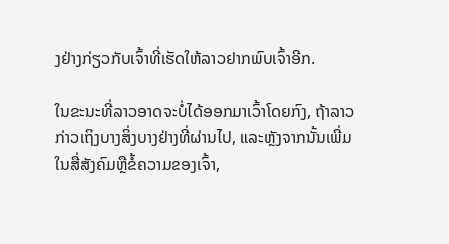ງຢ່າງກ່ຽວກັບເຈົ້າທີ່ເຮັດໃຫ້ລາວຢາກພົບເຈົ້າອີກ.

ໃນຂະນະທີ່ລາວອາດຈະບໍ່ໄດ້ອອກມາເວົ້າໂດຍກົງ, ຖ້າລາວກ່າວເຖິງບາງສິ່ງບາງຢ່າງທີ່ຜ່ານໄປ, ແລະຫຼັງຈາກນັ້ນເພີ່ມໃນສື່ສັງຄົມຫຼືຂໍ້ຄວາມຂອງເຈົ້າ,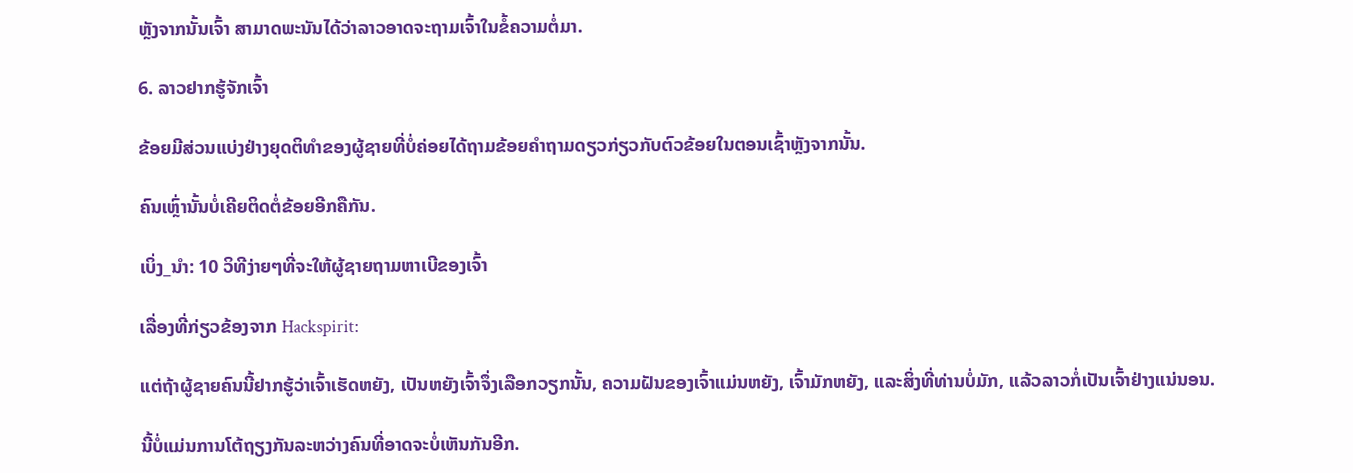ຫຼັງຈາກນັ້ນເຈົ້າ ສາມາດພະນັນໄດ້ວ່າລາວອາດຈະຖາມເຈົ້າໃນຂໍ້ຄວາມຕໍ່ມາ.

6. ລາວຢາກຮູ້ຈັກເຈົ້າ

ຂ້ອຍມີສ່ວນແບ່ງຢ່າງຍຸດຕິທຳຂອງຜູ້ຊາຍທີ່ບໍ່ຄ່ອຍໄດ້ຖາມຂ້ອຍຄຳຖາມດຽວກ່ຽວກັບຕົວຂ້ອຍໃນຕອນເຊົ້າຫຼັງຈາກນັ້ນ.

ຄົນເຫຼົ່ານັ້ນບໍ່ເຄີຍຕິດຕໍ່ຂ້ອຍອີກຄືກັນ.

ເບິ່ງ_ນຳ: 10 ວິທີງ່າຍໆທີ່ຈະໃຫ້ຜູ້ຊາຍຖາມຫາເບີຂອງເຈົ້າ

ເລື່ອງທີ່ກ່ຽວຂ້ອງຈາກ Hackspirit:

ແຕ່ຖ້າຜູ້ຊາຍຄົນນີ້ຢາກຮູ້ວ່າເຈົ້າເຮັດຫຍັງ, ເປັນຫຍັງເຈົ້າຈຶ່ງເລືອກວຽກນັ້ນ, ຄວາມຝັນຂອງເຈົ້າແມ່ນຫຍັງ, ເຈົ້າມັກຫຍັງ, ແລະສິ່ງທີ່ທ່ານບໍ່ມັກ, ແລ້ວລາວກໍ່ເປັນເຈົ້າຢ່າງແນ່ນອນ.

ນີ້ບໍ່ແມ່ນການໂຕ້ຖຽງກັນລະຫວ່າງຄົນທີ່ອາດຈະບໍ່ເຫັນກັນອີກ.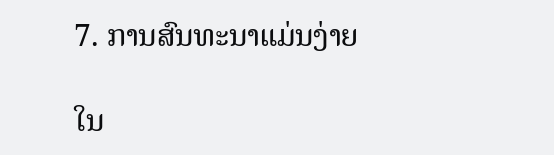7. ການສົນທະນາແມ່ນງ່າຍ

ໃນ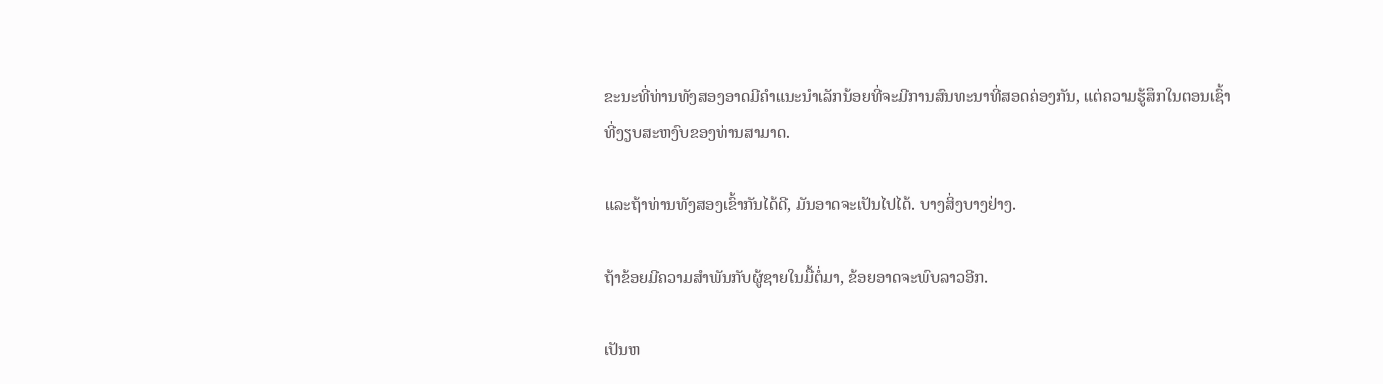ຂະນະທີ່ທ່ານທັງສອງອາດມີຄໍາແນະນໍາເລັກນ້ອຍທີ່ຈະມີການສົນທະນາທີ່ສອດຄ່ອງກັນ, ແຕ່ຄວາມຮູ້ສຶກໃນຕອນເຊົ້າທີ່ງຽບສະຫງົບຂອງທ່ານສາມາດ.

ແລະຖ້າທ່ານທັງສອງເຂົ້າກັນໄດ້ດີ, ມັນອາດຈະເປັນໄປໄດ້. ບາງສິ່ງບາງຢ່າງ.

ຖ້າຂ້ອຍມີຄວາມສໍາພັນກັບຜູ້ຊາຍໃນມື້ຕໍ່ມາ, ຂ້ອຍອາດຈະພົບລາວອີກ.

ເປັນຫ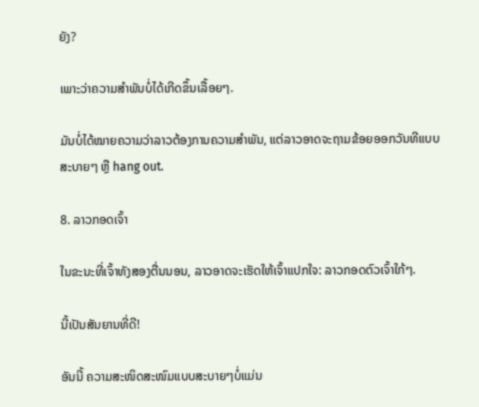ຍັງ?

ເພາະວ່າຄວາມສຳພັນບໍ່ໄດ້ເກີດຂຶ້ນເລື້ອຍໆ.

ມັນບໍ່ໄດ້ໝາຍຄວາມວ່າລາວຕ້ອງການຄວາມສຳພັນ, ແຕ່ລາວອາດຈະຖາມຂ້ອຍອອກວັນທີແບບສະບາຍໆ ຫຼື hang out.

8. ລາວກອດເຈົ້າ

ໃນຂະນະທີ່ເຈົ້າທັງສອງຕື່ນນອນ, ລາວອາດຈະເຮັດໃຫ້ເຈົ້າແປກໃຈ: ລາວກອດຕົວເຈົ້າໃກ້ໆ.

ນີ້ເປັນສັນຍານທີ່ດີ!

ອັນນີ້ ຄວາມສະໜິດສະໜົມແບບສະບາຍໆບໍ່ແມ່ນ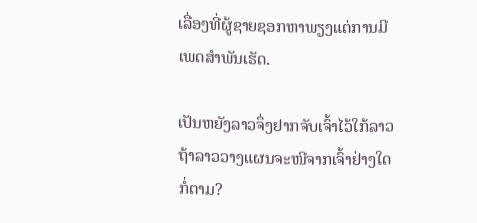ເລື່ອງທີ່ຜູ້ຊາຍຊອກຫາພຽງແຕ່ການມີເພດສຳພັນເຮັດ.

ເປັນຫຍັງລາວຈຶ່ງຢາກຈັບເຈົ້າໄວ້ໃກ້ລາວ ຖ້າລາວວາງແຜນຈະໜີຈາກເຈົ້າຢ່າງໃດກໍ່ຕາມ?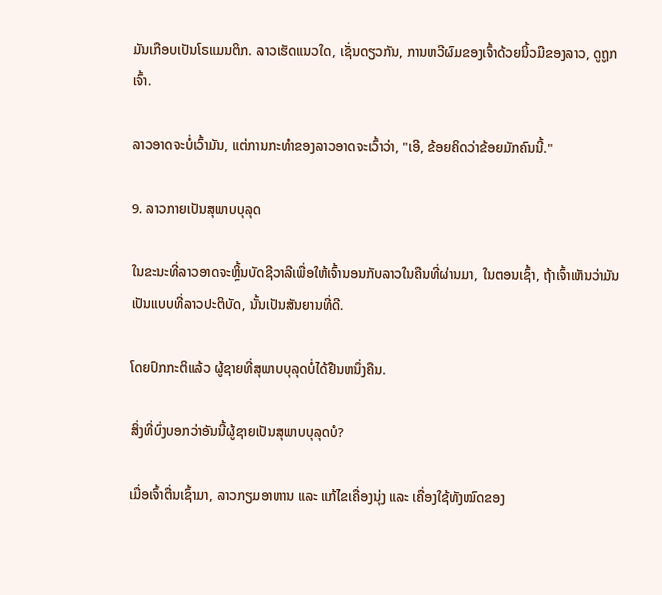ມັນເກືອບເປັນໂຣແມນຕິກ. ລາວເຮັດແນວໃດ, ເຊັ່ນດຽວກັນ, ການຫວີຜົມຂອງເຈົ້າດ້ວຍນິ້ວມືຂອງລາວ, ດູຖູກເຈົ້າ.

ລາວອາດຈະບໍ່ເວົ້າມັນ, ແຕ່ການກະທໍາຂອງລາວອາດຈະເວົ້າວ່າ, "ເອີ, ຂ້ອຍຄິດວ່າຂ້ອຍມັກຄົນນີ້."

9. ລາວກາຍເປັນສຸພາບບຸລຸດ

ໃນຂະນະທີ່ລາວອາດຈະຫຼິ້ນບັດຊີວາລີເພື່ອໃຫ້ເຈົ້ານອນກັບລາວໃນຄືນທີ່ຜ່ານມາ, ໃນຕອນເຊົ້າ, ຖ້າເຈົ້າເຫັນວ່າມັນເປັນແບບທີ່ລາວປະຕິບັດ, ນັ້ນເປັນສັນຍານທີ່ດີ.

ໂດຍປົກກະຕິແລ້ວ ຜູ້ຊາຍທີ່ສຸພາບບຸລຸດບໍ່ໄດ້ຢືນຫນຶ່ງຄືນ.

ສິ່ງທີ່ບົ່ງບອກວ່າອັນນີ້ຜູ້ຊາຍເປັນສຸພາບບຸລຸດບໍ?

ເມື່ອເຈົ້າຕື່ນເຊົ້າມາ, ລາວກຽມອາຫານ ແລະ ແກ້ໄຂເຄື່ອງນຸ່ງ ແລະ ເຄື່ອງໃຊ້ທັງໝົດຂອງ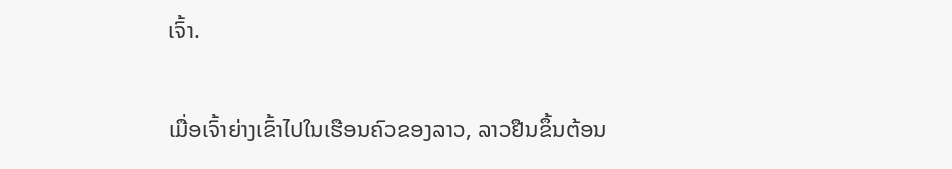ເຈົ້າ.

ເມື່ອເຈົ້າຍ່າງເຂົ້າໄປໃນເຮືອນຄົວຂອງລາວ, ລາວຢືນຂຶ້ນຕ້ອນ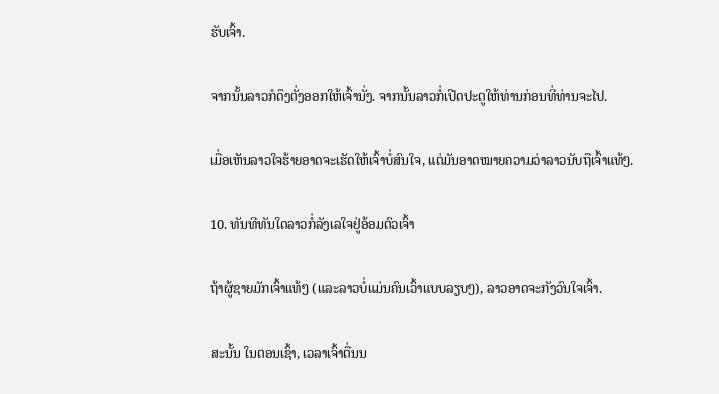ຮັບເຈົ້າ.

ຈາກນັ້ນລາວກໍດຶງຕັ່ງອອກໃຫ້ເຈົ້ານັ່ງ. ຈາກນັ້ນລາວກໍ່ເປີດປະຕູໃຫ້ທ່ານກ່ອນທີ່ທ່ານຈະໄປ.

ເມື່ອເຫັນລາວໃຈຮ້າຍອາດຈະເຮັດໃຫ້ເຈົ້າບໍ່ສົນໃຈ, ແຕ່ມັນອາດໝາຍຄວາມວ່າລາວນັບຖືເຈົ້າແທ້ໆ.

10. ທັນທີທັນໃດລາວກໍ່ລັງເລໃຈຢູ່ອ້ອມຕົວເຈົ້າ

ຖ້າຜູ້ຊາຍມັກເຈົ້າແທ້ໆ (ແລະລາວບໍ່ແມ່ນຄົນເວົ້າແບບລຽບໆ), ລາວອາດຈະກັງວົນໃຈເຈົ້າ.

ສະນັ້ນ ໃນຕອນເຊົ້າ, ເວລາເຈົ້າຕື່ນນ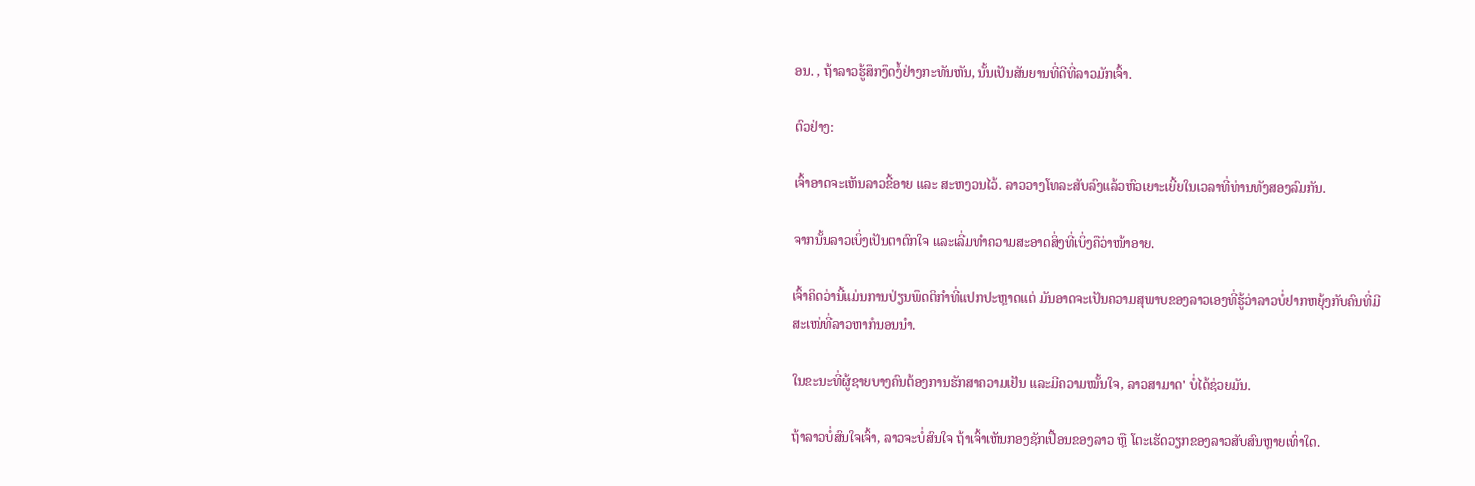ອນ. , ຖ້າລາວຮູ້ສຶກງຶດງໍ້ຢ່າງກະທັນຫັນ, ນັ້ນເປັນສັນຍານທີ່ດີທີ່ລາວມັກເຈົ້າ.

ຕົວຢ່າງ:

ເຈົ້າອາດຈະເຫັນລາວຂີ້ອາຍ ແລະ ສະຫງວນໄວ້. ລາວວາງໂທລະສັບລົງແລ້ວຫົວເຍາະເຍີ້ຍໃນເວລາທີ່ທ່ານທັງສອງລົມກັນ.

ຈາກນັ້ນລາວເບິ່ງເປັນຕາຕົກໃຈ ແລະເລີ່ມທຳຄວາມສະອາດສິ່ງທີ່ເບິ່ງຄືວ່າໜ້າອາຍ.

ເຈົ້າຄິດວ່ານີ້ແມ່ນການປ່ຽນພຶດຕິກຳທີ່ແປກປະຫຼາດແຕ່ ມັນອາດຈະເປັນຄວາມສຸພາບຂອງລາວເອງທີ່ຮູ້ວ່າລາວບໍ່ຢາກຫຍຸ້ງກັບຄົນທີ່ມີສະເໜ່ທີ່ລາວຫາກໍນອນນຳ.

ໃນຂະນະທີ່ຜູ້ຊາຍບາງຄົນຕ້ອງການຮັກສາຄວາມເຢັນ ແລະມີຄວາມໝັ້ນໃຈ, ລາວສາມາດ' ບໍ່ໄດ້ຊ່ວຍມັນ.

ຖ້າລາວບໍ່ສົນໃຈເຈົ້າ, ລາວຈະບໍ່ສົນໃຈ ຖ້າເຈົ້າເຫັນກອງຊັກເປື້ອນຂອງລາວ ຫຼື ໂຕະເຮັດວຽກຂອງລາວສັບສົນຫຼາຍເທົ່າໃດ.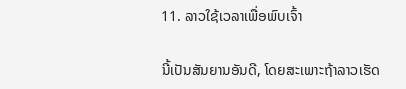11. ລາວໃຊ້ເວລາເພື່ອພົບເຈົ້າ

ນີ້ເປັນສັນຍານອັນດີ, ໂດຍສະເພາະຖ້າລາວເຮັດ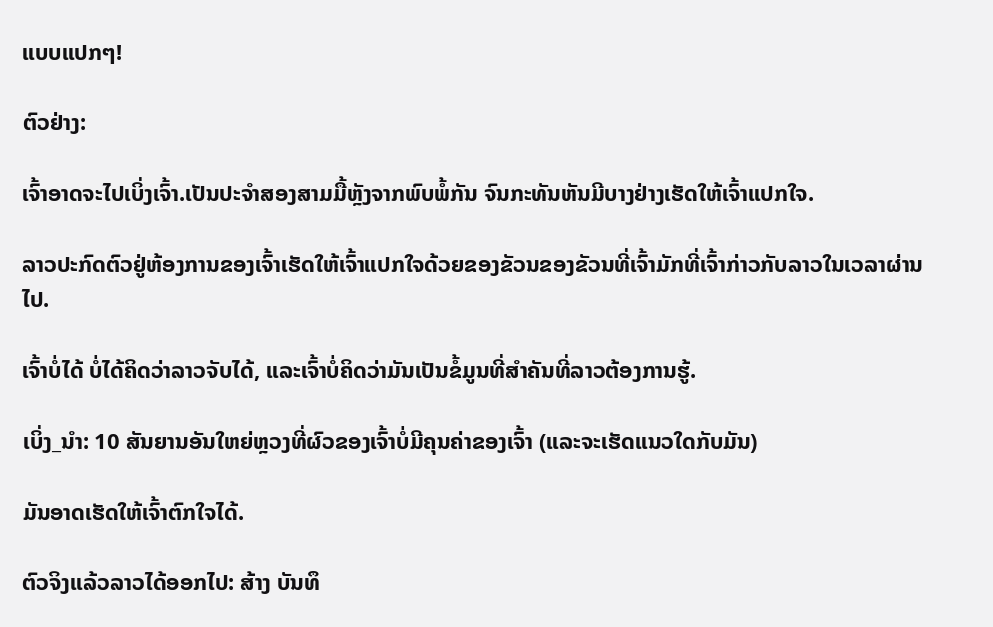ແບບແປກໆ!

ຕົວຢ່າງ:

ເຈົ້າອາດຈະໄປເບິ່ງເຈົ້າ.ເປັນປະຈຳສອງສາມມື້ຫຼັງຈາກພົບພໍ້ກັນ ຈົນກະທັນຫັນມີບາງຢ່າງເຮັດໃຫ້ເຈົ້າແປກໃຈ.

ລາວປະກົດຕົວຢູ່ຫ້ອງການຂອງເຈົ້າເຮັດໃຫ້ເຈົ້າແປກໃຈດ້ວຍຂອງຂັວນຂອງຂັວນທີ່ເຈົ້າມັກທີ່ເຈົ້າກ່າວກັບລາວໃນເວລາຜ່ານໄປ.

ເຈົ້າບໍ່ໄດ້ ບໍ່ໄດ້ຄິດວ່າລາວຈັບໄດ້, ແລະເຈົ້າບໍ່ຄິດວ່າມັນເປັນຂໍ້ມູນທີ່ສໍາຄັນທີ່ລາວຕ້ອງການຮູ້.

ເບິ່ງ_ນຳ: 10 ສັນຍານອັນໃຫຍ່ຫຼວງທີ່ຜົວຂອງເຈົ້າບໍ່ມີຄຸນຄ່າຂອງເຈົ້າ (ແລະຈະເຮັດແນວໃດກັບມັນ)

ມັນອາດເຮັດໃຫ້ເຈົ້າຕົກໃຈໄດ້.

ຕົວຈິງແລ້ວລາວໄດ້ອອກໄປ: ສ້າງ ບັນທຶ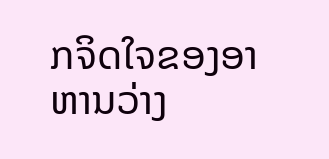ກຈິດໃຈຂອງອາຫານວ່າງ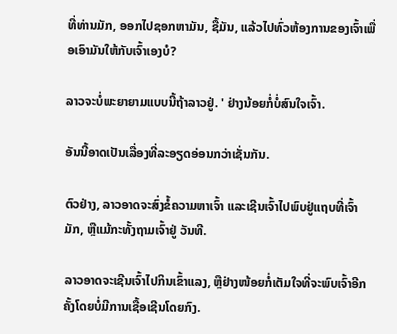ທີ່ທ່ານມັກ, ອອກໄປຊອກຫາມັນ, ຊື້ມັນ, ແລ້ວໄປທົ່ວຫ້ອງການຂອງເຈົ້າເພື່ອເອົາມັນໃຫ້ກັບເຈົ້າເອງບໍ?

ລາວຈະບໍ່ພະຍາຍາມແບບນີ້ຖ້າລາວຢູ່. ' ຢ່າງນ້ອຍກໍ່ບໍ່ສົນໃຈເຈົ້າ.

ອັນນີ້ອາດເປັນເລື່ອງທີ່ລະອຽດອ່ອນກວ່າເຊັ່ນກັນ.

ຕົວຢ່າງ, ລາວອາດຈະສົ່ງຂໍ້ຄວາມຫາເຈົ້າ ແລະເຊີນເຈົ້າໄປພົບຢູ່ແຖບທີ່ເຈົ້າມັກ, ຫຼືແມ້ກະທັ້ງຖາມເຈົ້າຢູ່ ວັນທີ.

ລາວອາດຈະເຊີນເຈົ້າໄປກິນເຂົ້າແລງ, ຫຼືຢ່າງໜ້ອຍກໍ່ເຕັມໃຈທີ່ຈະພົບເຈົ້າອີກຄັ້ງໂດຍບໍ່ມີການເຊື້ອເຊີນໂດຍກົງ.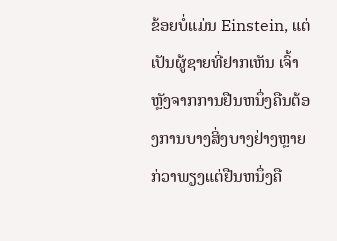ຂ້ອຍບໍ່ແມ່ນ Einstein, ແຕ່ເປັນຜູ້ຊາຍທີ່ຢາກເຫັນ ເຈົ້າຫຼັງຈາກການຢືນຫນຶ່ງຄືນຕ້ອງການບາງສິ່ງບາງຢ່າງຫຼາຍກ່ວາພຽງແຕ່ຢືນຫນຶ່ງຄື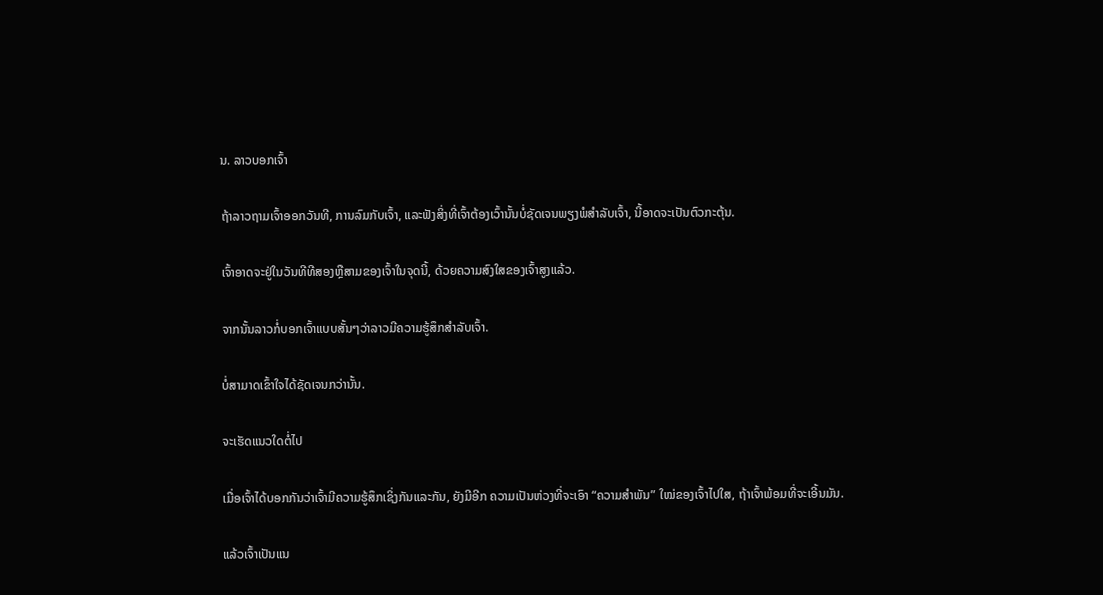ນ. ລາວບອກເຈົ້າ

ຖ້າລາວຖາມເຈົ້າອອກວັນທີ, ການລົມກັບເຈົ້າ, ແລະຟັງສິ່ງທີ່ເຈົ້າຕ້ອງເວົ້ານັ້ນບໍ່ຊັດເຈນພຽງພໍສຳລັບເຈົ້າ, ນີ້ອາດຈະເປັນຕົວກະຕຸ້ນ.

ເຈົ້າອາດຈະຢູ່ໃນວັນທີທີສອງຫຼືສາມຂອງເຈົ້າໃນຈຸດນີ້, ດ້ວຍຄວາມສົງໃສຂອງເຈົ້າສູງແລ້ວ.

ຈາກນັ້ນລາວກໍ່ບອກເຈົ້າແບບສັ້ນໆວ່າລາວມີຄວາມຮູ້ສຶກສໍາລັບເຈົ້າ.

ບໍ່ສາມາດເຂົ້າໃຈໄດ້ຊັດເຈນກວ່ານັ້ນ.

ຈະເຮັດແນວໃດຕໍ່ໄປ

ເມື່ອເຈົ້າໄດ້ບອກກັນວ່າເຈົ້າມີຄວາມຮູ້ສຶກເຊິ່ງກັນແລະກັນ, ຍັງມີອີກ ຄວາມເປັນຫ່ວງທີ່ຈະເອົາ “ຄວາມສຳພັນ” ໃໝ່ຂອງເຈົ້າໄປໃສ, ຖ້າເຈົ້າພ້ອມທີ່ຈະເອີ້ນມັນ.

ແລ້ວເຈົ້າເປັນແນ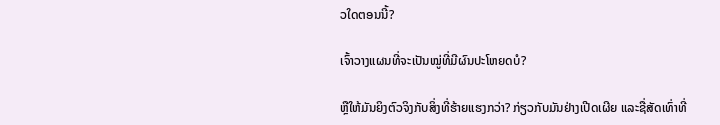ວໃດຕອນນີ້?

ເຈົ້າວາງແຜນທີ່ຈະເປັນໝູ່ທີ່ມີຜົນປະໂຫຍດບໍ?

ຫຼືໃຫ້ມັນຍິງຕົວຈິງກັບສິ່ງທີ່ຮ້າຍແຮງກວ່າ? ກ່ຽວກັບມັນຢ່າງເປີດເຜີຍ ແລະຊື່ສັດເທົ່າທີ່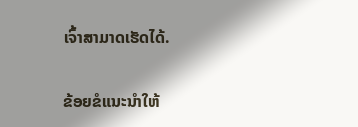ເຈົ້າສາມາດເຮັດໄດ້.

ຂ້ອຍຂໍແນະນໍາໃຫ້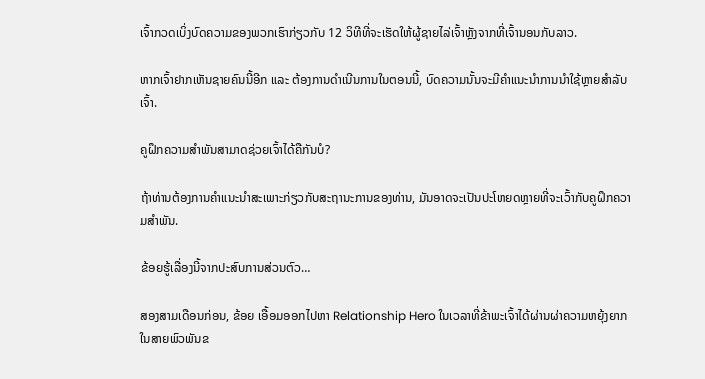ເຈົ້າກວດເບິ່ງບົດຄວາມຂອງພວກເຮົາກ່ຽວກັບ 12 ວິທີທີ່ຈະເຮັດໃຫ້ຜູ້ຊາຍໄລ່ເຈົ້າຫຼັງຈາກທີ່ເຈົ້ານອນກັບລາວ.

ຫາກເຈົ້າຢາກເຫັນຊາຍຄົນນີ້ອີກ ແລະ ຕ້ອງການດຳເນີນການໃນຕອນນີ້, ບົດຄວາມນັ້ນຈະມີຄຳແນະນຳການນຳໃຊ້ຫຼາຍສຳລັບເຈົ້າ.

ຄູຝຶກຄວາມສຳພັນສາມາດຊ່ວຍເຈົ້າໄດ້ຄືກັນບໍ?

ຖ້າທ່ານຕ້ອງການຄໍາແນະນໍາສະເພາະກ່ຽວກັບສະຖານະການຂອງທ່ານ, ມັນອາດຈະເປັນປະໂຫຍດຫຼາຍທີ່ຈະເວົ້າກັບຄູຝຶກຄວາມສຳພັນ.

ຂ້ອຍຮູ້ເລື່ອງນີ້ຈາກປະສົບການສ່ວນຕົວ…

ສອງສາມເດືອນກ່ອນ, ຂ້ອຍ ເອື້ອມອອກໄປຫາ Relationship Hero ໃນເວລາທີ່ຂ້າພະເຈົ້າໄດ້ຜ່ານຜ່າຄວາມຫຍຸ້ງຍາກໃນສາຍພົວພັນຂ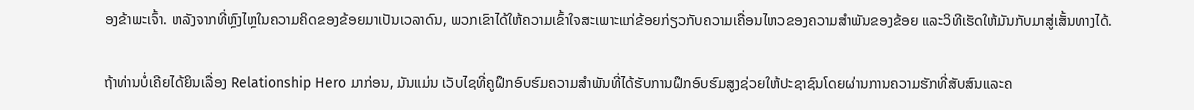ອງຂ້າພະເຈົ້າ. ຫລັງຈາກທີ່ຫຼົງໄຫຼໃນຄວາມຄິດຂອງຂ້ອຍມາເປັນເວລາດົນ, ພວກເຂົາໄດ້ໃຫ້ຄວາມເຂົ້າໃຈສະເພາະແກ່ຂ້ອຍກ່ຽວກັບຄວາມເຄື່ອນໄຫວຂອງຄວາມສຳພັນຂອງຂ້ອຍ ແລະວິທີເຮັດໃຫ້ມັນກັບມາສູ່ເສັ້ນທາງໄດ້.

ຖ້າທ່ານບໍ່ເຄີຍໄດ້ຍິນເລື່ອງ Relationship Hero ມາກ່ອນ, ມັນແມ່ນ ເວັບໄຊທີ່ຄູຝຶກອົບຮົມຄວາມສໍາພັນທີ່ໄດ້ຮັບການຝຶກອົບຮົມສູງຊ່ວຍໃຫ້ປະຊາຊົນໂດຍຜ່ານການຄວາມຮັກທີ່ສັບສົນແລະຄ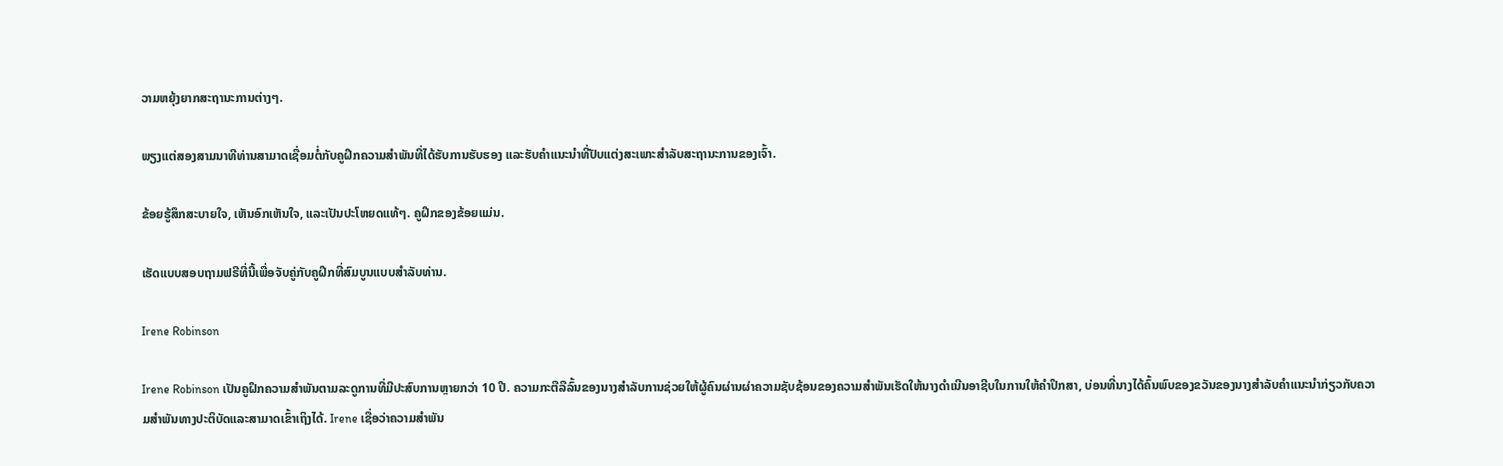ວາມຫຍຸ້ງຍາກສະຖານະການຕ່າງໆ.

ພຽງແຕ່ສອງສາມນາທີທ່ານສາມາດເຊື່ອມຕໍ່ກັບຄູຝຶກຄວາມສຳພັນທີ່ໄດ້ຮັບການຮັບຮອງ ແລະຮັບຄຳແນະນຳທີ່ປັບແຕ່ງສະເພາະສຳລັບສະຖານະການຂອງເຈົ້າ.

ຂ້ອຍຮູ້ສຶກສະບາຍໃຈ, ເຫັນອົກເຫັນໃຈ, ແລະເປັນປະໂຫຍດແທ້ໆ. ຄູຝຶກຂອງຂ້ອຍແມ່ນ.

ເຮັດແບບສອບຖາມຟຣີທີ່ນີ້ເພື່ອຈັບຄູ່ກັບຄູຝຶກທີ່ສົມບູນແບບສໍາລັບທ່ານ.

Irene Robinson

Irene Robinson ເປັນຄູຝຶກຄວາມສໍາພັນຕາມລະດູການທີ່ມີປະສົບການຫຼາຍກວ່າ 10 ປີ. ຄວາມກະຕືລືລົ້ນຂອງນາງສໍາລັບການຊ່ວຍໃຫ້ຜູ້ຄົນຜ່ານຜ່າຄວາມຊັບຊ້ອນຂອງຄວາມສໍາພັນເຮັດໃຫ້ນາງດໍາເນີນອາຊີບໃນການໃຫ້ຄໍາປຶກສາ, ບ່ອນທີ່ນາງໄດ້ຄົ້ນພົບຂອງຂວັນຂອງນາງສໍາລັບຄໍາແນະນໍາກ່ຽວກັບຄວາມສໍາພັນທາງປະຕິບັດແລະສາມາດເຂົ້າເຖິງໄດ້. Irene ເຊື່ອວ່າຄວາມສຳພັນ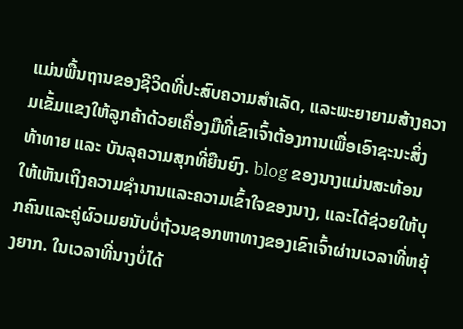ແມ່ນພື້ນຖານຂອງຊີວິດທີ່ປະສົບຄວາມສຳເລັດ, ແລະພະຍາຍາມສ້າງຄວາມເຂັ້ມແຂງໃຫ້ລູກຄ້າດ້ວຍເຄື່ອງມືທີ່ເຂົາເຈົ້າຕ້ອງການເພື່ອເອົາຊະນະສິ່ງທ້າທາຍ ແລະ ບັນລຸຄວາມສຸກທີ່ຍືນຍົງ. blog ຂອງນາງແມ່ນສະທ້ອນໃຫ້ເຫັນເຖິງຄວາມຊໍານານແລະຄວາມເຂົ້າໃຈຂອງນາງ, ແລະໄດ້ຊ່ວຍໃຫ້ບຸກຄົນແລະຄູ່ຜົວເມຍນັບບໍ່ຖ້ວນຊອກຫາທາງຂອງເຂົາເຈົ້າຜ່ານເວລາທີ່ຫຍຸ້ງຍາກ. ໃນເວລາທີ່ນາງບໍ່ໄດ້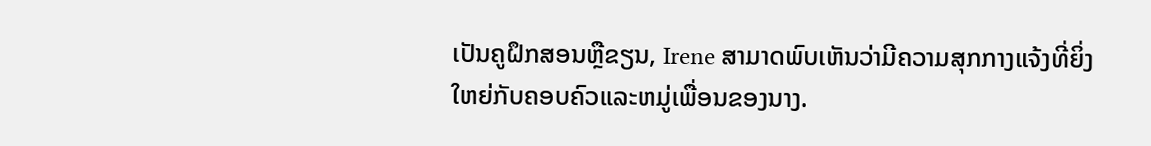ເປັນຄູຝຶກສອນຫຼືຂຽນ, Irene ສາມາດພົບເຫັນວ່າມີຄວາມສຸກກາງແຈ້ງທີ່ຍິ່ງໃຫຍ່ກັບຄອບຄົວແລະຫມູ່ເພື່ອນຂອງນາງ.